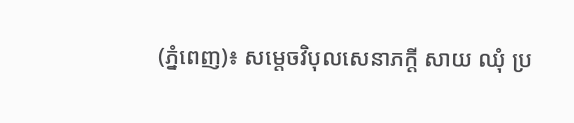(ភ្នំពេញ)៖ សម្ដេចវិបុលសេនាភក្ដី សាយ ឈុំ ប្រ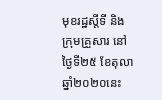មុខរដ្ឋស្តីទី និងក្រុមគ្រួសារ នៅថ្ងៃទី២៥ ខែតុលា ឆ្នាំ២០២០នេះ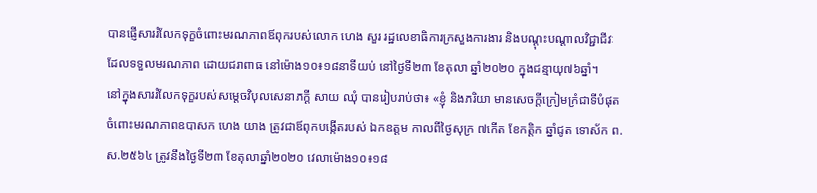បានផ្ញើសាររំលែកទុក្ខចំពោះមរណភាពឪពុករបស់លោក ហេង សួរ រដ្ឋលេខាធិការក្រសួងការងារ និងបណ្តុះបណ្តាលវិជ្ជាជីវៈ ដែលទទួលមរណភាព ដោយជរាពាធ នៅម៉ោង១០៖១៨នាទីយប់ នៅថ្ងៃទី២៣ ខែតុលា ឆ្នាំ២០២០ ក្នុងជន្មាយុ៧៦ឆ្នាំ។
នៅក្នុងសាររំលែកទុក្ខរបស់សម្តេចវិបុលសេនាភក្ដី សាយ ឈុំ បានរៀបរាប់ថា៖ «ខ្ញុំ និងភរិយា មានសេចក្តីក្រៀមក្រំជាទីបំផុតចំពោះមរណភាពឧបាសក ហេង យាង ត្រូវជាឪពុកបង្កើតរបស់ ឯកឧត្តម កាលពីថ្ងៃសុក្រ ៧កើត ខែកត្តិក ឆ្នាំជូត ទោស័ក ព.ស.២៥៦៤ ត្រូវនឹងថ្ងៃទី២៣ ខែតុលាឆ្នាំ២០២០ វេលាម៉ោង១០៖១៨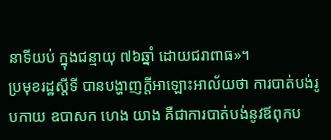នាទីយប់ ក្នុងជន្មាយុ ៧៦ឆ្នាំ ដោយជរាពាធ»។
ប្រមុខរដ្ឋស្តីទី បានបង្ហាញក្តីអាឡោះអាល័យថា ការបាត់បង់រូបកាយ ឧបាសក ហេង យាង គឺជាការបាត់បង់នូវឪពុកប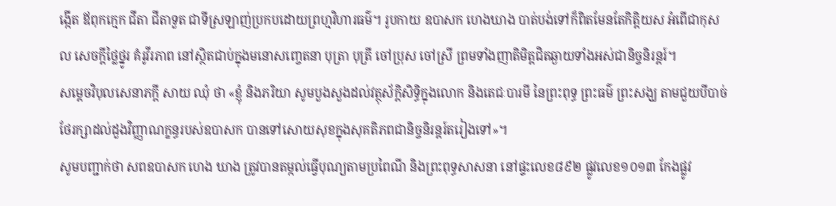ង្កើត ឪពុកក្មេក ជីតា ជីតាទួត ជាទីស្រឡាញ់ប្រកបដោយព្រហ្មវិហារធម៌។ រូបកាយ ឧបាសក ហេងឃាង បាត់បង់ទៅក៏ពិតមែនតែកិត្តិយស អំពើជាកុសល សេចក្តីថ្លៃថ្នូរ គំរូវីរភាព នៅស្ថិតជាប់ក្នុងមនោសញ្ចេតនា បុត្រា បុត្រី ចៅប្រុស ចៅស្រី ព្រមទាំងញាតិមិត្តជិតឆ្ងាយទាំងអស់ជានិច្ចនិរន្តរ៍។
សម្តេចវិបុលសេនាភក្តី សាយ ឈុំ ថា «ខ្ញុំ និងភរិយា សូមបួងសួងដល់វត្ថុស័ក្តិសិទ្ធិក្នុងលោក និងតេជៈបារមី នៃព្រះពុទ្ធ ព្រះធម៌ ព្រះសង្ឃ តាមជួយបីបាច់ថែរក្សាដល់ដួងវិញ្ញាណក្ខន្ធរបស់ឧបាសក បានទៅសោយសុខក្នុងសុគតិភពជានិច្ចនិរន្តរ៍តរៀងទៅ»។
សូមបញ្ជាក់ថា សពឧបាសក ហេង ឃាង ត្រូវបានតម្កល់ធ្វើបុណ្យតាមប្រពៃណី និងព្រះពុទ្ធសាសនា នៅផ្ទះលេខ៨៩២ ផ្លូវលេខ១០១៣ កែងផ្លូវ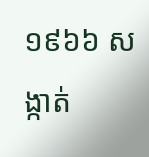១៩៦៦ សង្កាត់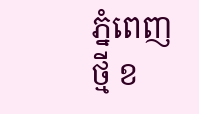ភ្នំពេញថ្មី ខ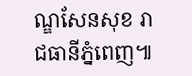ណ្ឌសែនសុខ រាជធានីភ្នំពេញ៕